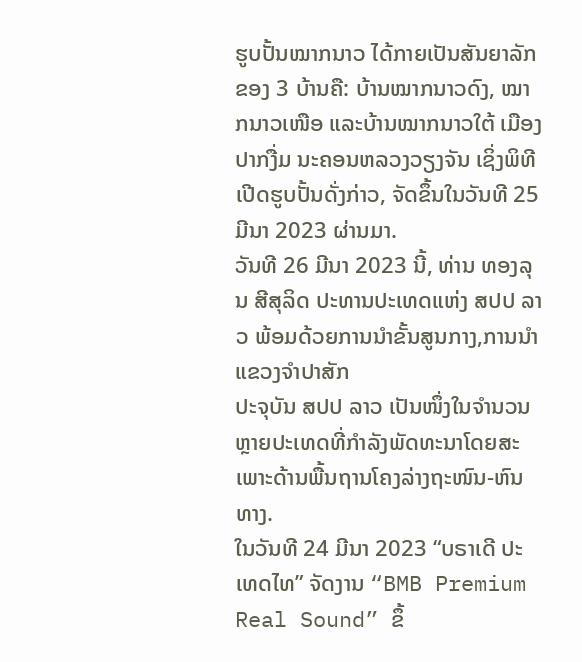ຮູບປັ້ນໝາກນາວ ໄດ້ກາຍເປັນສັນຍາລັກຂອງ 3 ບ້ານຄື: ບ້ານໝາກນາວດົງ, ໝາກນາວເໜືອ ແລະບ້ານໝາກນາວໃຕ້ ເມືອງປາກງື່ມ ນະຄອນຫລວງວຽງຈັນ ເຊິ່ງພິທີເປີດຮູບປັ້ນດັ່ງກ່າວ, ຈັດຂຶ້ນໃນວັນທີ 25 ມີນາ 2023 ຜ່ານມາ.
ວັນທີ 26 ມີນາ 2023 ນີ້, ທ່ານ ທອງລຸນ ສີສຸລິດ ປະທານປະເທດແຫ່ງ ສປປ ລາວ ພ້ອມດ້ວຍການນຳຂັ້ນສູນກາງ,ການນຳແຂວງຈຳປາສັກ
ປະຈຸບັນ ສປປ ລາວ ເປັນໜຶ່ງໃນຈໍານວນຫຼາຍປະເທດທີ່ກໍາລັງພັດທະນາໂດຍສະເພາະດ້ານພື້ນຖານໂຄງລ່າງຖະໜົນ-ຫົນທາງ.
ໃນວັນທີ 24 ມີນາ 2023 “ບຣາເດີ ປະເທດໄທ” ຈັດງານ “BMB Premium Real Sound” ຂຶ້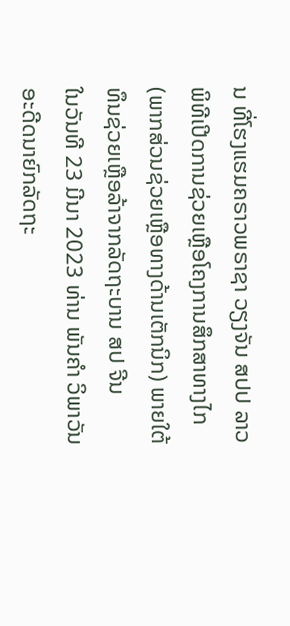ນ ທີ່ໂຮງແຮມຄຣາວພຣາຊາ ວຽງຈັນ ສປປ ລາວ
ພິທີເປີດການຊ່ວຍເຫຼືອໂຄງການສຶກສາທາງໄກ (ພາກສ່ວນຊ່ວຍເຫຼືອທາງດ້ານເຕັກນິກ) ພາຍໃຕ້ທຶນຊ່ວຍເຫຼືອລ້າຈາກລັດຖະບານ ສປ ຈີນ
ໃນວັນທີ 23 ມີນາ 2023 ທ່ານ ພັນຄຳ ວິພາວັນ ອະດີດນາຍົກລັດຖະ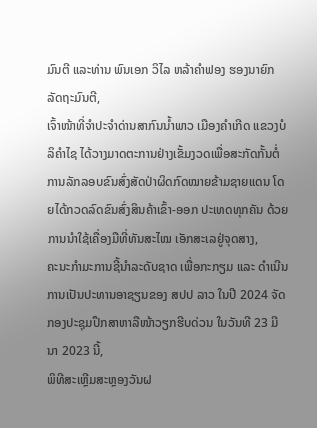ມົນຕີ ແລະທ່ານ ພົນເອກ ວິໄລ ຫລ້າຄຳຟອງ ຮອງນາຍົກລັດຖະມົນຕີ,
ເຈົ້າໜ້າທີ່ຈຳປະຈຳດ່ານສາກົນນໍ້າພາວ ເມືອງຄຳເກີດ ແຂວງບໍລິຄຳໄຊ ໄດ້ວາງມາດຕະການຢ່າງເຂັ້ມງວດເພື່ອສະກັດກັ້ນຕໍ່ການລັກລອບຂົນສົ່ງສັດປ່າຜິດກົດໝາຍຂ້າມຊາຍແດນ ໂດຍໄດ້ກວດລົດຂົນສົ່ງສິນຄ້າເຂົ້າ-ອອກ ປະເທດທຸກຄັນ ດ້ວຍການນຳໃຊ້ເຄື່ອງມືທີ່ທັນສະໄໝ ເອັກສະເລຢູ່ຈຸດສາງ,
ຄະນະກຳມະການຊີ້ນໍາລະດັບຊາດ ເພື່ອກະກຽມ ແລະ ດຳເນີນການເປັນປະທານອາຊຽນຂອງ ສປປ ລາວ ໃນປີ 2024 ຈັດກອງປະຊຸມປຶກສາຫາລືໜ້າວຽກຮີບດ່ວນ ໃນວັນທີ 23 ມີນາ 2023 ນີ້,
ພິທີສະເຫຼີມສະຫຼອງວັນຝ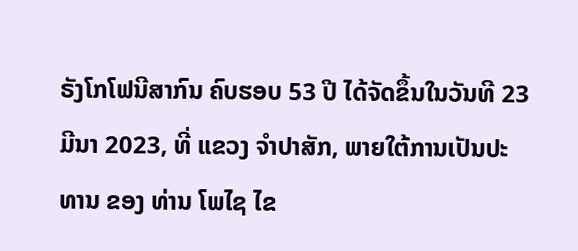ຣັງໂກໂຟນີສາກົນ ຄົບຮອບ 53 ປີ ໄດ້ຈັດຂຶ້ນໃນວັນທີ 23 ມີນາ 2023, ທີ່ ແຂວງ ຈຳປາສັກ, ພາຍໃຕ້ການເປັນປະທານ ຂອງ ທ່ານ ໂພໄຊ ໄຂ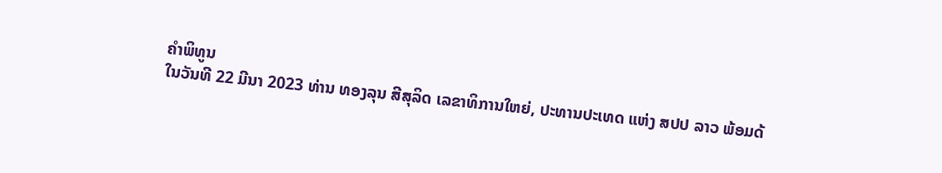ຄຳພິທູນ
ໃນວັນທີ 22 ມີນາ 2023 ທ່ານ ທອງລຸນ ສີສຸລິດ ເລຂາທິການໃຫຍ່, ປະທານປະເທດ ແຫ່ງ ສປປ ລາວ ພ້ອມດ້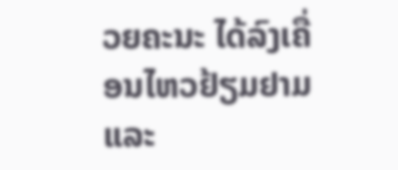ວຍຄະນະ ໄດ້ລົງເຄື່ອນໄຫວຢ້ຽມຢາມ ແລະ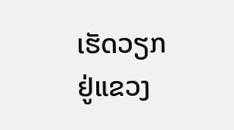ເຮັດວຽກຢູ່ແຂວງ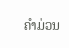ຄໍາມ່ວນ